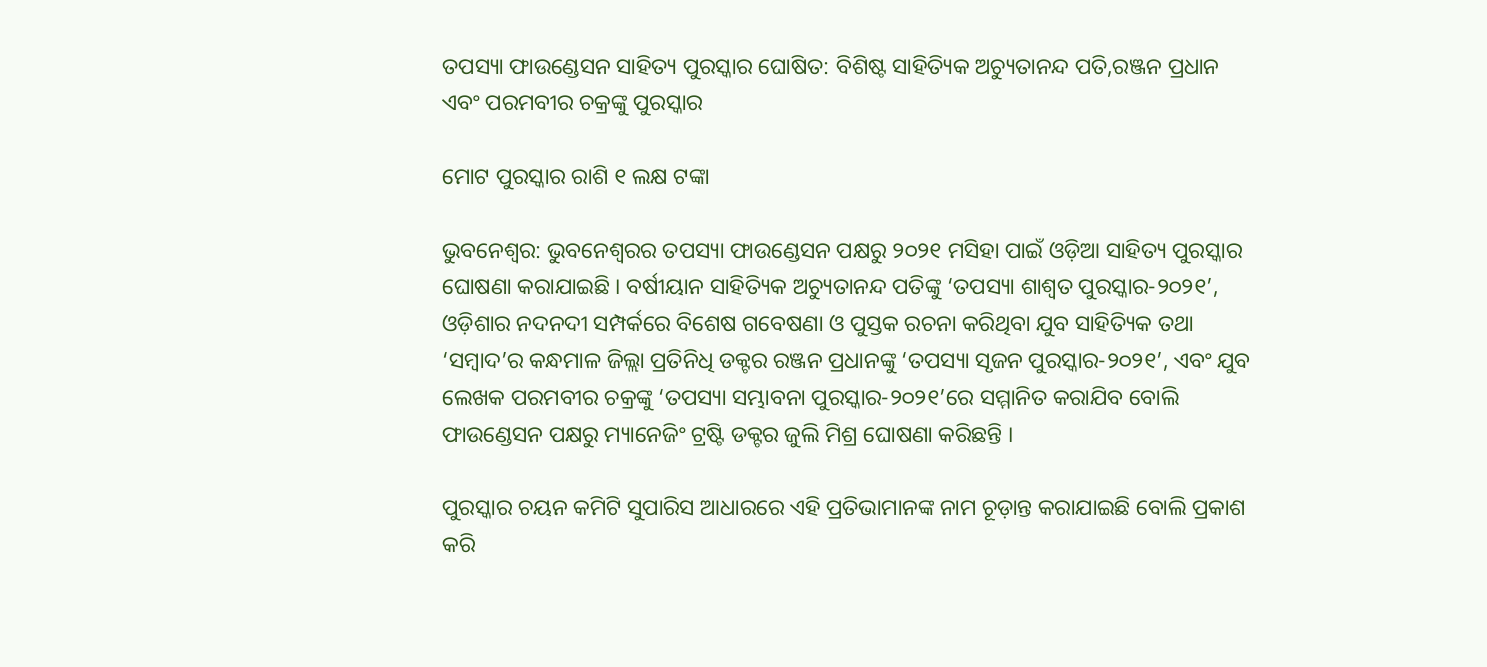ତପସ୍ୟା ଫାଉଣ୍ଡେସନ ସାହିତ୍ୟ ପୁରସ୍କାର ଘୋଷିତ: ବିଶିଷ୍ଟ ସାହିତ୍ୟିକ ଅଚ୍ୟୁତାନନ୍ଦ ପତି,ରଞ୍ଜନ ପ୍ରଧାନ ଏବଂ ପରମବୀର ଚକ୍ରଙ୍କୁ ପୁରସ୍କାର

ମୋଟ ପୁରସ୍କାର ରାଶି ୧ ଲକ୍ଷ ଟଙ୍କା

ଭୁବନେଶ୍ୱର: ଭୁବନେଶ୍ୱରର ତପସ୍ୟା ଫାଉଣ୍ଡେସନ ପକ୍ଷରୁ ୨୦୨୧ ମସିହା ପାଇଁ ଓଡ଼ିଆ ସାହିତ୍ୟ ପୁରସ୍କାର ଘୋଷଣା କରାଯାଇଛି । ବର୍ଷୀୟାନ ସାହିତ୍ୟିକ ଅଚ୍ୟୁତାନନ୍ଦ ପତିଙ୍କୁ ‘ତପସ୍ୟା ଶାଶ୍ୱତ ପୁରସ୍କାର-୨୦୨୧’, ଓଡ଼ିଶାର ନଦନଦୀ ସମ୍ପର୍କରେ ବିଶେଷ ଗବେଷଣା ଓ ପୁସ୍ତକ ରଚନା କରିଥିବା ଯୁବ ସାହିତ୍ୟିକ ତଥା ‘ସମ୍ବାଦ’ର କନ୍ଧମାଳ ଜିଲ୍ଲା ପ୍ରତିନିଧି ଡକ୍ଟର ରଞ୍ଜନ ପ୍ରଧାନଙ୍କୁ ‘ତପସ୍ୟା ସୃଜନ ପୁରସ୍କାର-୨୦୨୧’, ଏବଂ ଯୁବ ଲେଖକ ପରମବୀର ଚକ୍ରଙ୍କୁ ‘ତପସ୍ୟା ସମ୍ଭାବନା ପୁରସ୍କାର-୨୦୨୧’ରେ ସମ୍ମାନିତ କରାଯିବ ବୋଲି ଫାଉଣ୍ଡେସନ ପକ୍ଷରୁ ମ୍ୟାନେଜିଂ ଟ୍ରଷ୍ଟି ଡକ୍ଟର ଜୁଲି ମିଶ୍ର ଘୋଷଣା କରିଛନ୍ତି ।

ପୁରସ୍କାର ଚୟନ କମିଟି ସୁପାରିସ ଆଧାରରେ ଏହି ପ୍ରତିଭାମାନଙ୍କ ନାମ ଚୂଡ଼ାନ୍ତ କରାଯାଇଛି ବୋଲି ପ୍ରକାଶ କରି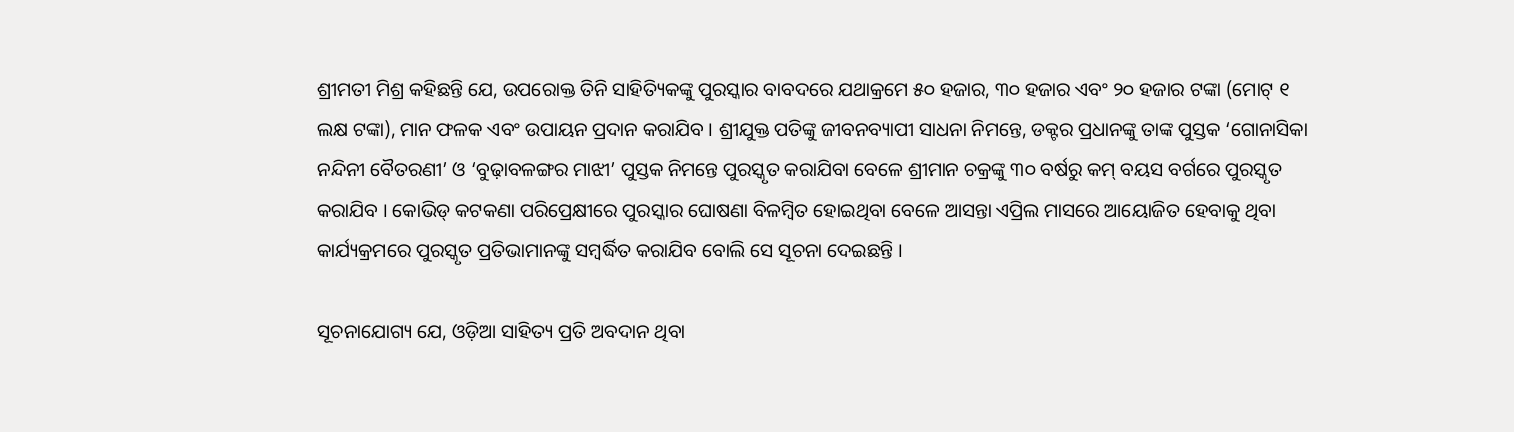ଶ୍ରୀମତୀ ମିଶ୍ର କହିଛନ୍ତି ଯେ, ଉପରୋକ୍ତ ତିନି ସାହିତ୍ୟିକଙ୍କୁ ପୁରସ୍କାର ବାବଦରେ ଯଥାକ୍ରମେ ୫୦ ହଜାର, ୩୦ ହଜାର ଏବଂ ୨୦ ହଜାର ଟଙ୍କା (ମୋଟ୍ ୧ ଲକ୍ଷ ଟଙ୍କା), ମାନ ଫଳକ ଏବଂ ଉପାୟନ ପ୍ରଦାନ କରାଯିବ । ଶ୍ରୀଯୁକ୍ତ ପତିଙ୍କୁ ଜୀବନବ୍ୟାପୀ ସାଧନା ନିମନ୍ତେ, ଡକ୍ଟର ପ୍ରଧାନଙ୍କୁ ତାଙ୍କ ପୁସ୍ତକ ‘ଗୋନାସିକା ନନ୍ଦିନୀ ବୈତରଣୀ’ ଓ ‘ବୁଢ଼ାବଳଙ୍ଗର ମାଝୀ’ ପୁସ୍ତକ ନିମନ୍ତେ ପୁରସ୍କୃତ କରାଯିବା ବେଳେ ଶ୍ରୀମାନ ଚକ୍ରଙ୍କୁ ୩୦ ବର୍ଷରୁ କମ୍ ବୟସ ବର୍ଗରେ ପୁରସ୍କୃତ କରାଯିବ । କୋଭିଡ୍ କଟକଣା ପରିପ୍ରେକ୍ଷୀରେ ପୁରସ୍କାର ଘୋଷଣା ବିଳମ୍ବିତ ହୋଇଥିବା ବେଳେ ଆସନ୍ତା ଏପ୍ରିଲ ମାସରେ ଆୟୋଜିତ ହେବାକୁ ଥିବା କାର୍ଯ୍ୟକ୍ରମରେ ପୁରସ୍କୃତ ପ୍ରତିଭାମାନଙ୍କୁ ସମ୍ବର୍ଦ୍ଧିତ କରାଯିବ ବୋଲି ସେ ସୂଚନା ଦେଇଛନ୍ତି ।

ସୂଚନାଯୋଗ୍ୟ ଯେ, ଓଡ଼ିଆ ସାହିତ୍ୟ ପ୍ରତି ଅବଦାନ ଥିବା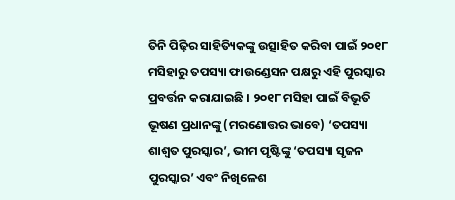ତିନି ପିଢ଼ିର ସାହିତ୍ୟିକଙ୍କୁ ଉତ୍ସାହିତ କରିବା ପାଇଁ ୨୦୧୮ ମସିହାରୁ ତପସ୍ୟା ଫାଉଣ୍ଡେସନ ପକ୍ଷରୁ ଏହି ପୁରସ୍କାର ପ୍ରବର୍ତ୍ତନ କରାଯାଇଛି । ୨୦୧୮ ମସିହା ପାଇଁ ବିଭୂତି ଭୂଷଣ ପ୍ରଧାନଙ୍କୁ (ମରଣୋତ୍ତର ଭାବେ) ‘ତପସ୍ୟା ଶାଶ୍ୱତ ପୁରସ୍କାର’, ଭୀମ ପୃଷ୍ଟିଙ୍କୁ ‘ତପସ୍ୟା ସୃଜନ ପୁରସ୍କାର’ ଏବଂ ନିଖିଳେଶ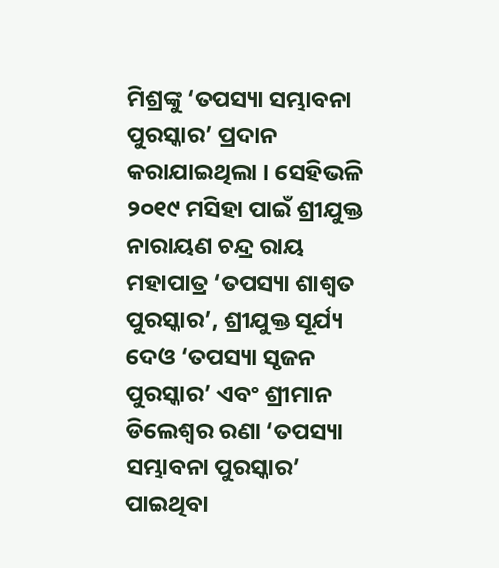ମିଶ୍ରଙ୍କୁ ‘ତପସ୍ୟା ସମ୍ଭାବନା ପୁରସ୍କାର’ ପ୍ରଦାନ କରାଯାଇଥିଲା । ସେହିଭଳି ୨୦୧୯ ମସିହା ପାଇଁ ଶ୍ରୀଯୁକ୍ତ ନାରାୟଣ ଚନ୍ଦ୍ର ରାୟ ମହାପାତ୍ର ‘ତପସ୍ୟା ଶାଶ୍ୱତ ପୁରସ୍କାର’, ଶ୍ରୀଯୁକ୍ତ ସୂର୍ଯ୍ୟ ଦେଓ ‘ତପସ୍ୟା ସୃଜନ ପୁରସ୍କାର’ ଏବଂ ଶ୍ରୀମାନ ଡିଲେଶ୍ୱର ରଣା ‘ତପସ୍ୟା ସମ୍ଭାବନା ପୁରସ୍କାର’ ପାଇଥିବା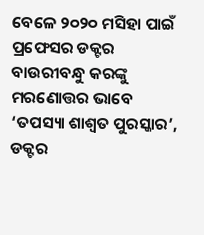ବେଳେ ୨୦୨୦ ମସିହା ପାଇଁ ପ୍ରଫେସର ଡକ୍ଟର ବାଉରୀବନ୍ଧୁ କରଙ୍କୁ ମରଣୋତ୍ତର ଭାବେ ‘ତପସ୍ୟା ଶାଶ୍ୱତ ପୁରସ୍କାର’, ଡକ୍ଟର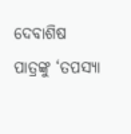ଦେବାଶିଷ ପାତ୍ରଙ୍କୁ ‘ତପସ୍ୟା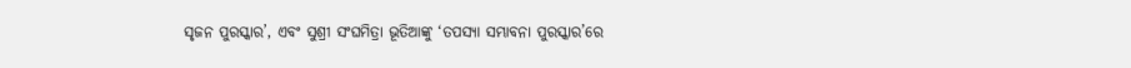ସୃଜନ ପୁରସ୍କାର’, ଏବଂ ସୁଶ୍ରୀ ସଂଘମିତ୍ରା ଭୂତିଆଙ୍କୁ ‘ତପସ୍ୟା ସମ୍ଭାବନା ପୁରସ୍କାର’ରେ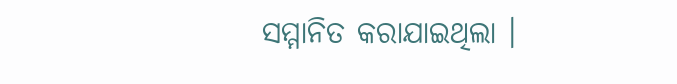ସମ୍ମାନିତ କରାଯାଇଥିଲା ।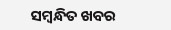ସମ୍ବନ୍ଧିତ ଖବର